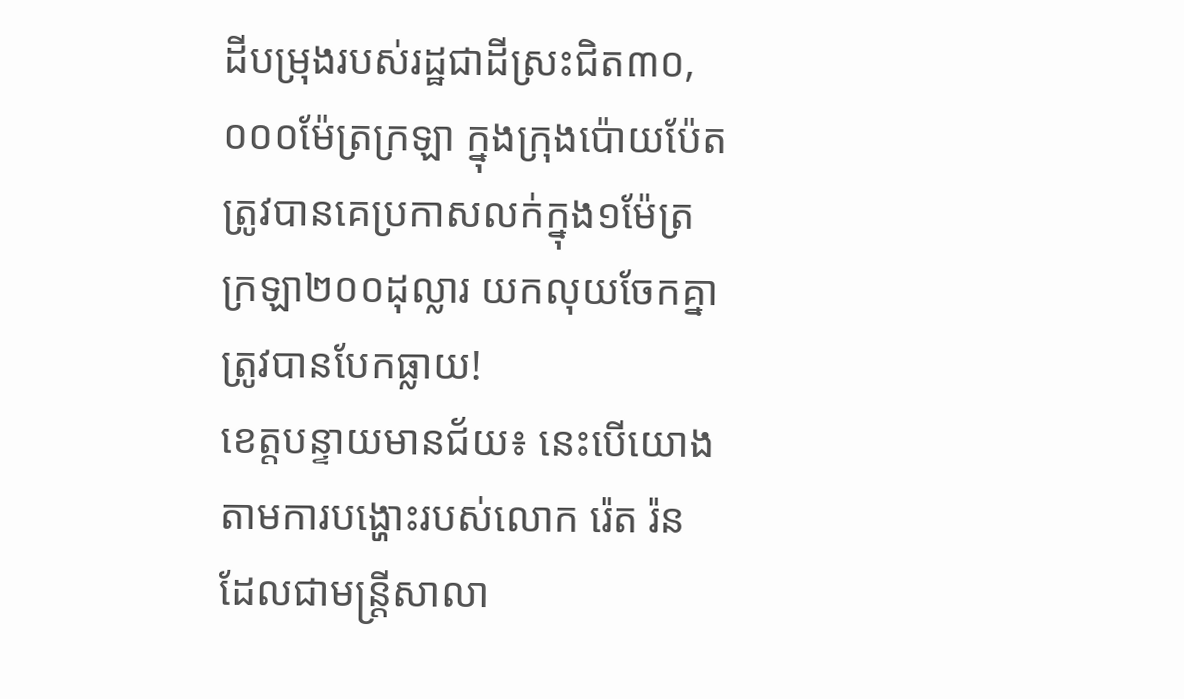ដីបម្រុងរបស់រដ្ឋជាដីស្រះជិត៣០,០០០ម៉ែត្រក្រឡា ក្នុងក្រុងប៉ោយប៉ែត ត្រូវបានគេប្រកាសលក់ក្នុង១ម៉ែត្រក្រឡា២០០ដុល្លារ យកលុយចែកគ្នា ត្រូវបានបែកធ្លាយ!
ខេត្តបន្ទាយមានជ័យ៖ នេះបើយោងតាមការបង្ហោះរបស់លោក រ៉េត រ៉ន ដែលជាមន្ត្រីសាលា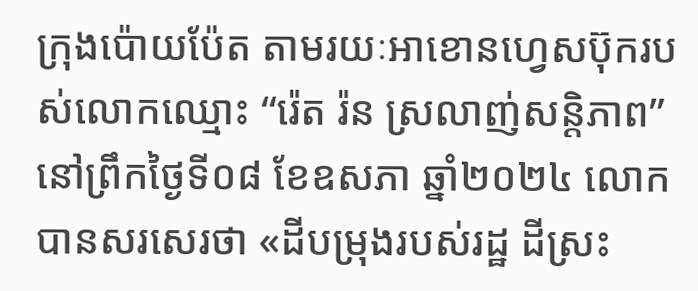ក្រុងប៉ោយប៉ែត តាមរយៈអាខោនហ្វេសប៊ុករបស់លោកឈ្មោះ “រ៉េត រ៉ន ស្រលាញ់សន្តិភាព” នៅព្រឹកថ្ងៃទី០៨ ខែឧសភា ឆ្នាំ២០២៤ លោកបានសរសេរថា «ដីបម្រុងរបស់រដ្ឋ ដីស្រះ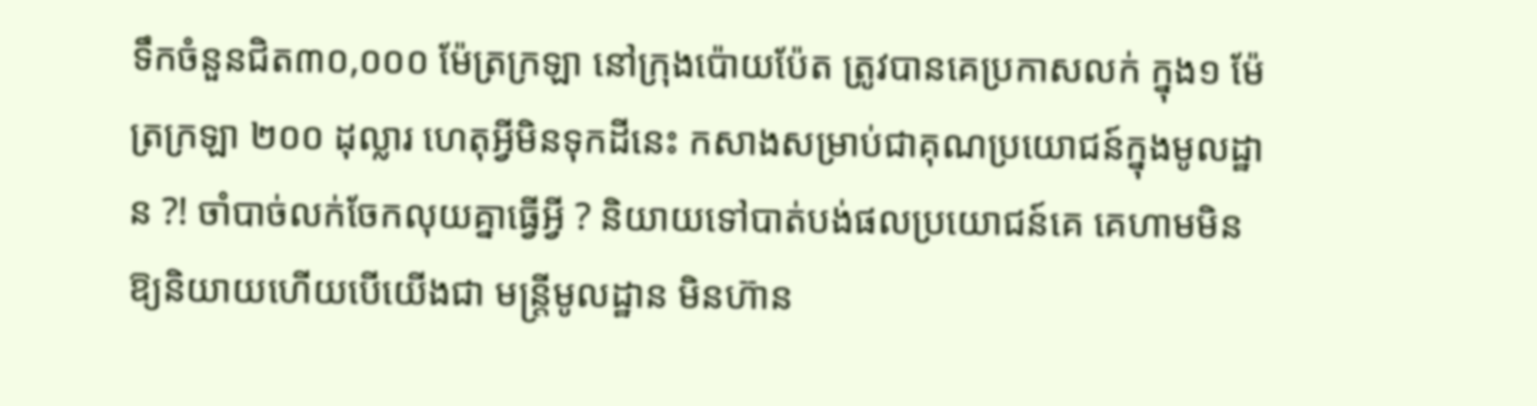ទឹកចំនួនជិត៣០,០០០ ម៉ែត្រក្រឡា នៅក្រុងប៉ោយប៉ែត ត្រូវបានគេប្រកាសលក់ ក្នុង១ ម៉ែត្រក្រឡា ២០០ ដុល្លារ ហេតុអ្វីមិនទុកដីនេះ កសាងសម្រាប់ជាគុណប្រយោជន៍ក្នុងមូលដ្ឋាន ?! ចាំបាច់លក់ចែកលុយគ្នាធ្វើអ្វី ? និយាយទៅបាត់បង់ផលប្រយោជន៍គេ គេហាមមិនឱ្យនិយាយហើយបើយើងជា មន្រ្តីមូលដ្ឋាន មិនហ៊ាន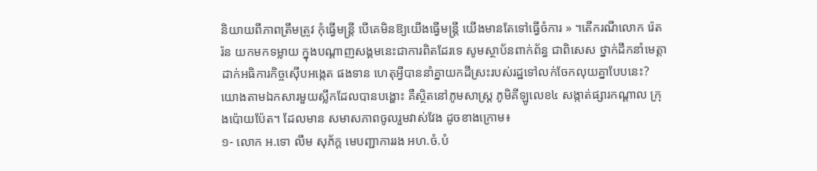និយាយពីភាពត្រឹមត្រូវ កុំធ្វើមន្រ្តី បើគេមិនឱ្យយើងធ្វើមន្រ្តី យើងមានតែទៅធ្វើចំការ » ។តើករណីលោក រ៉េត រ៉ន យកមកទម្លាយ ក្នុងបណ្តាញសង្គមនេះជាការពិតដែរទេ សូមស្ថាប័នពាក់ព័ន្ធ ជាពិសេស ថ្នាក់ដឹកនាំមេត្តាដាក់អធិការកិច្ចស៊ើបអង្កេត ផងទាន ហេតុអ្វីបាននាំគ្នាយកដីស្រះរបស់រដ្ឋទៅលក់ចែកលុយគ្នាបែបនេះ?
យោងតាមឯកសារមួយស្លឹកដែលបានបង្ហោះ គឺស្ថិតនៅភូមសាស្ត្រ ភូមិគីឡូលេខ៤ សង្កាត់ផ្សារកណ្តាល ក្រុងប៉ោយប៉ែត។ ដែលមាន សមាសភាពចូលរួមវាស់វែង ដូចខាងក្រោម៖
១- លោក អ.ទោ លឹម សុភ័ក្ត មេបញ្ជាការរង អហ.ចំ.បំ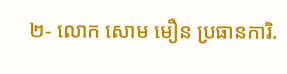២- លោក សោម មឿន ប្រធានការិ.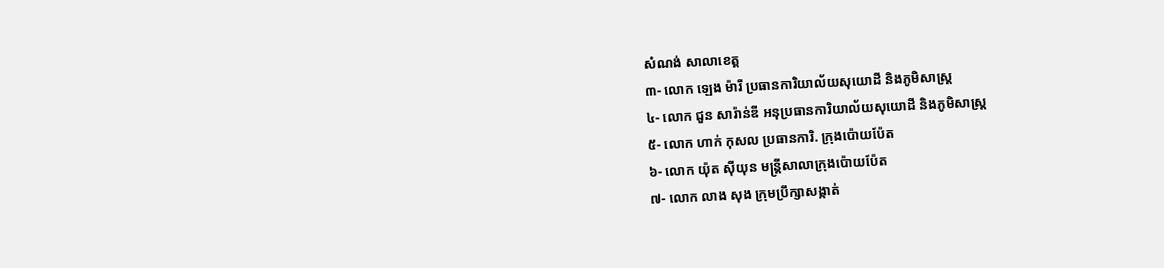សំណង់ សាលាខេត្ត
៣- លោក ឡេង ម៉ារី ប្រធានការិយាល័យសុយោដី និងភូមិសាស្ត្រ
៤- លោក ជួន សារ៉ាន់ឌី អនុប្រធានការិយាល័យសុយោដី និងភូមិសាស្ត្រ
៥- លោក ហាក់ កុសល ប្រធានការិ. ក្រុងប៉ោយប៉ែត
៦- លោក យ៉ុត ស៊ីយុន មន្ត្រីសាលាក្រុងប៉ោយប៉ែត
៧- លោក លាង សុង ក្រុមប្រឹក្សាសង្កាត់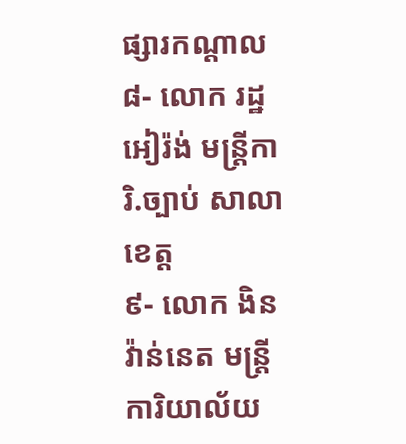ផ្សារកណ្តាល
៨- លោក រដ្ឋ អៀរ៉ង់ មន្ត្រីការិ.ច្បាប់ សាលាខេត្ត
៩- លោក ងិន វ៉ាន់នេត មន្ត្រីការិយាល័យ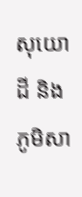សុយោដី និងភូមិសា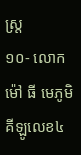ស្ត្រ
១០- លោក ម៉ៅ ធី មេភូមិគីឡូលេខ៤